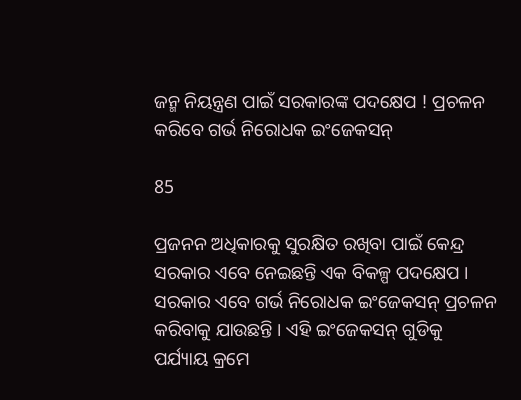ଜନ୍ମ ନିୟନ୍ତ୍ରଣ ପାଇଁ ସରକାରଙ୍କ ପଦକ୍ଷେପ ! ପ୍ରଚଳନ କରିବେ ଗର୍ଭ ନିରୋଧକ ଇଂଜେକସନ୍

85

ପ୍ରଜନନ ଅଧିକାରକୁ ସୁରକ୍ଷିତ ରଖିବା ପାଇଁ କେନ୍ଦ୍ର ସରକାର ଏବେ ନେଇଛନ୍ତି ଏକ ବିକଳ୍ପ ପଦକ୍ଷେପ । ସରକାର ଏବେ ଗର୍ଭ ନିରୋଧକ ଇଂଜେକସନ୍ ପ୍ରଚଳନ କରିବାକୁ ଯାଉଛନ୍ତି । ଏହି ଇଂଜେକସନ୍ ଗୁଡିକୁ ପର୍ଯ୍ୟାୟ କ୍ରମେ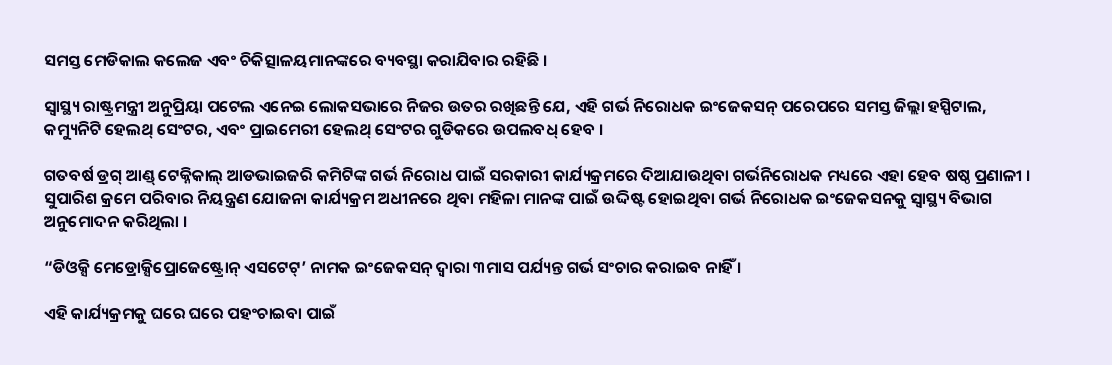ସମସ୍ତ ମେଡିକାଲ କଲେଜ ଏବଂ ଚିକିତ୍ସାଳୟମାନଙ୍କରେ ବ୍ୟବସ୍ଥା କରାଯିବାର ରହିଛି ।

ସ୍ୱାସ୍ଥ୍ୟ ରାଷ୍ଟ୍ରମନ୍ତ୍ରୀ ଅନୁପ୍ରିୟା ପଟେଲ ଏନେଇ ଲୋକସଭାରେ ନିଜର ଉତର ରଖିଛନ୍ତି ଯେ, ଏହି ଗର୍ଭ ନିରୋଧକ ଇଂଜେକସନ୍ ପରେପରେ ସମସ୍ତ ଜିଲ୍ଲା ହସ୍ପିଟାଲ, କମ୍ୟୁନିଟି ହେଲଥ୍ ସେଂଟର, ଏବଂ ପ୍ରାଇମେରୀ ହେଲଥ୍ ସେଂଟର ଗୁଡିକରେ ଉପଲବଧ୍ ହେବ ।

ଗତବର୍ଷ ଡ୍ରଗ୍ ଆଣ୍ଡ୍ ଟେକ୍ନିକାଲ୍ ଆଡଭାଇଜରି କମିଟିଙ୍କ ଗର୍ଭ ନିରୋଧ ପାଇଁ ସରକାରୀ କାର୍ଯ୍ୟକ୍ରମରେ ଦିଆଯାଉଥିବା ଗର୍ଭନିରୋଧକ ମଧ୍ୟରେ ଏହା ହେବ ଷଷ୍ଠ ପ୍ରଣାଳୀ । ସୁପାରିଶ କ୍ରମେ ପରିବାର ନିୟନ୍ତ୍ରଣ ଯୋଜନା କାର୍ଯ୍ୟକ୍ରମ ଅଧୀନରେ ଥିବା ମହିଳା ମାନଙ୍କ ପାଇଁ ଉଦ୍ଦିଷ୍ଟ ହୋଇଥିବା ଗର୍ଭ ନିରୋଧକ ଇଂଜେକସନକୁ ସ୍ୱାସ୍ଥ୍ୟ ବିଭାଗ ଅନୁମୋଦନ କରିଥିଲା ।

“ଡିଓକ୍ସି ମେଡ୍ରୋକ୍ସିପ୍ରୋଜେଷ୍ଟ୍ରୋନ୍ ଏସଟେଟ୍’ ନାମକ ଇଂଜେକସନ୍ ଦ୍ୱାରା ୩ମାସ ପର୍ଯ୍ୟନ୍ତ ଗର୍ଭ ସଂଚାର କରାଇବ ନାହିଁ ।

ଏହି କାର୍ଯ୍ୟକ୍ରମକୁ ଘରେ ଘରେ ପହଂଚାଇବା ପାଇଁ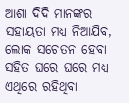ଆଶା ଦିଦି ମାନଙ୍କର ସହାୟତା ମଧ୍ୟ ନିଆଯିବ, ଲୋକ ସଚେତନ ହେବା ସହିତ ଘରେ ଘରେ ମଧ୍ୟ ଏଥିରେ ରହିଥିବା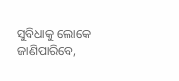ସୁବିଧାକୁ ଲୋକେ ଜାଣିପାରିବେ,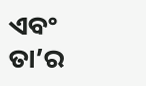ଏବଂ ତା’ର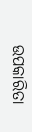ଉପକାରିତା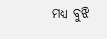ମଧ୍ୟ ବୁଝି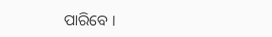ପାରିବେ ।